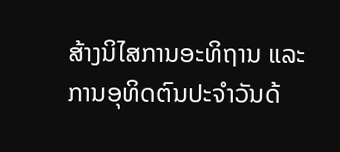ສ້າງນິໄສການອະທິຖານ ແລະ ການອຸທິດຕົນປະຈຳວັນດ້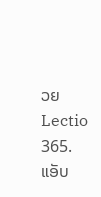ວຍ Lectio 365. ແອັບ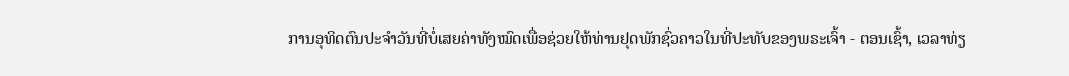ການອຸທິດຕົນປະຈຳວັນທີ່ບໍ່ເສຍຄ່າທັງໝົດເພື່ອຊ່ວຍໃຫ້ທ່ານຢຸດພັກຊົ່ວຄາວໃນທີ່ປະທັບຂອງພຣະເຈົ້າ - ຕອນເຊົ້າ, ເວລາທ່ຽ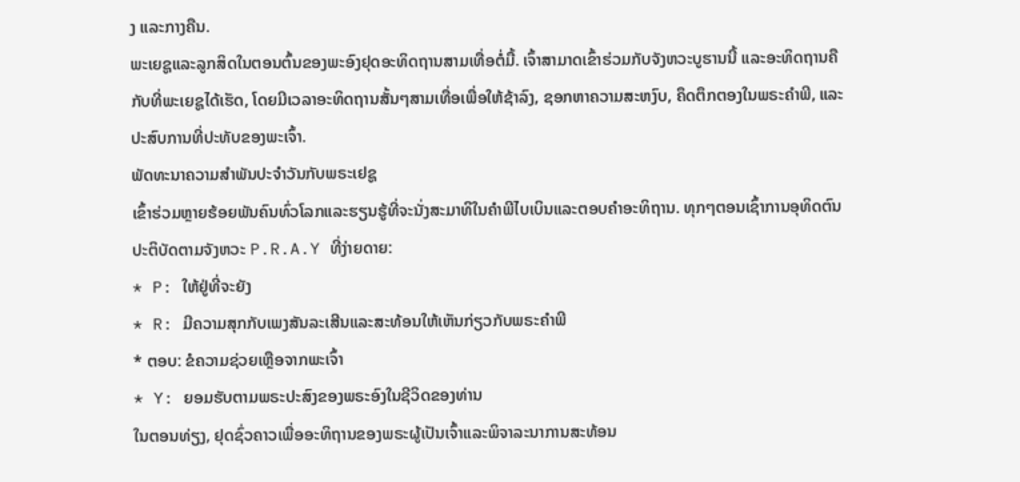ງ ແລະກາງຄືນ.
ພະເຍຊູແລະລູກສິດໃນຕອນຕົ້ນຂອງພະອົງຢຸດອະທິດຖານສາມເທື່ອຕໍ່ມື້. ເຈົ້າສາມາດເຂົ້າຮ່ວມກັບຈັງຫວະບູຮານນີ້ ແລະອະທິດຖານຄືກັບທີ່ພະເຍຊູໄດ້ເຮັດ, ໂດຍມີເວລາອະທິດຖານສັ້ນໆສາມເທື່ອເພື່ອໃຫ້ຊ້າລົງ, ຊອກຫາຄວາມສະຫງົບ, ຄຶດຕຶກຕອງໃນພຣະຄຳພີ, ແລະປະສົບການທີ່ປະທັບຂອງພະເຈົ້າ.
ພັດທະນາຄວາມສໍາພັນປະຈໍາວັນກັບພຣະເຢຊູ
ເຂົ້າຮ່ວມຫຼາຍຮ້ອຍພັນຄົນທົ່ວໂລກແລະຮຽນຮູ້ທີ່ຈະນັ່ງສະມາທິໃນຄໍາພີໄບເບິນແລະຕອບຄໍາອະທິຖານ. ທຸກໆຕອນເຊົ້າການອຸທິດຕົນປະຕິບັດຕາມຈັງຫວະ P.R.A.Y ທີ່ງ່າຍດາຍ:
* P: ໃຫ້ຢູ່ທີ່ຈະຍັງ
* R: ມີຄວາມສຸກກັບເພງສັນລະເສີນແລະສະທ້ອນໃຫ້ເຫັນກ່ຽວກັບພຣະຄໍາພີ
* ຕອບ: ຂໍຄວາມຊ່ວຍເຫຼືອຈາກພະເຈົ້າ
* Y: ຍອມຮັບຕາມພຣະປະສົງຂອງພຣະອົງໃນຊີວິດຂອງທ່ານ
ໃນຕອນທ່ຽງ, ຢຸດຊົ່ວຄາວເພື່ອອະທິຖານຂອງພຣະຜູ້ເປັນເຈົ້າແລະພິຈາລະນາການສະທ້ອນ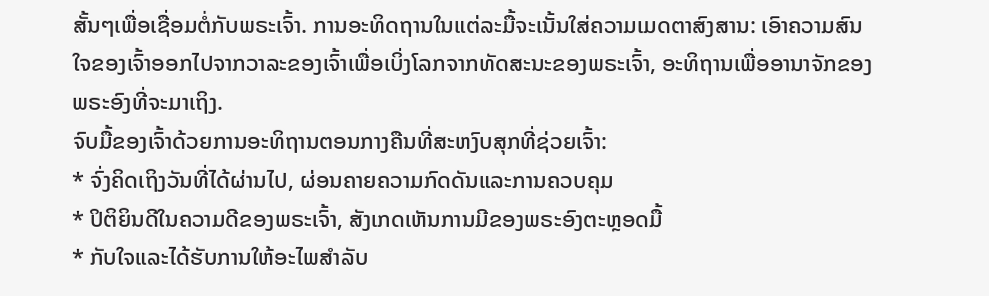ສັ້ນໆເພື່ອເຊື່ອມຕໍ່ກັບພຣະເຈົ້າ. ການອະທິດຖານໃນແຕ່ລະມື້ຈະເນັ້ນໃສ່ຄວາມເມດຕາສົງສານ: ເອົາຄວາມສົນໃຈຂອງເຈົ້າອອກໄປຈາກວາລະຂອງເຈົ້າເພື່ອເບິ່ງໂລກຈາກທັດສະນະຂອງພຣະເຈົ້າ, ອະທິຖານເພື່ອອານາຈັກຂອງພຣະອົງທີ່ຈະມາເຖິງ.
ຈົບມື້ຂອງເຈົ້າດ້ວຍການອະທິຖານຕອນກາງຄືນທີ່ສະຫງົບສຸກທີ່ຊ່ວຍເຈົ້າ:
* ຈົ່ງຄິດເຖິງວັນທີ່ໄດ້ຜ່ານໄປ, ຜ່ອນຄາຍຄວາມກົດດັນແລະການຄວບຄຸມ
* ປິຕິຍິນດີໃນຄວາມດີຂອງພຣະເຈົ້າ, ສັງເກດເຫັນການມີຂອງພຣະອົງຕະຫຼອດມື້
* ກັບໃຈແລະໄດ້ຮັບການໃຫ້ອະໄພສໍາລັບ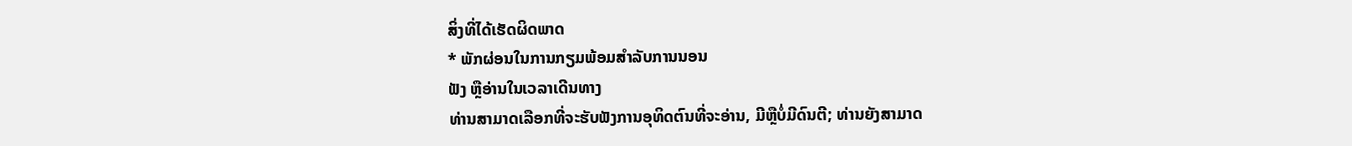ສິ່ງທີ່ໄດ້ເຮັດຜິດພາດ
* ພັກຜ່ອນໃນການກຽມພ້ອມສໍາລັບການນອນ
ຟັງ ຫຼືອ່ານໃນເວລາເດີນທາງ
ທ່ານສາມາດເລືອກທີ່ຈະຮັບຟັງການອຸທິດຕົນທີ່ຈະອ່ານ, ມີຫຼືບໍ່ມີດົນຕີ; ທ່ານຍັງສາມາດ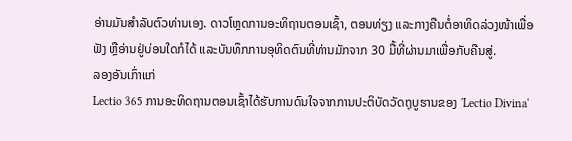ອ່ານມັນສໍາລັບຕົວທ່ານເອງ. ດາວໂຫຼດການອະທິຖານຕອນເຊົ້າ, ຕອນທ່ຽງ ແລະກາງຄືນຕໍ່ອາທິດລ່ວງໜ້າເພື່ອຟັງ ຫຼືອ່ານຢູ່ບ່ອນໃດກໍໄດ້ ແລະບັນທຶກການອຸທິດຕົນທີ່ທ່ານມັກຈາກ 30 ມື້ທີ່ຜ່ານມາເພື່ອກັບຄືນສູ່.
ລອງອັນເກົ່າແກ່
Lectio 365 ການອະທິດຖານຕອນເຊົ້າໄດ້ຮັບການດົນໃຈຈາກການປະຕິບັດວັດຖຸບູຮານຂອງ 'Lectio Divina'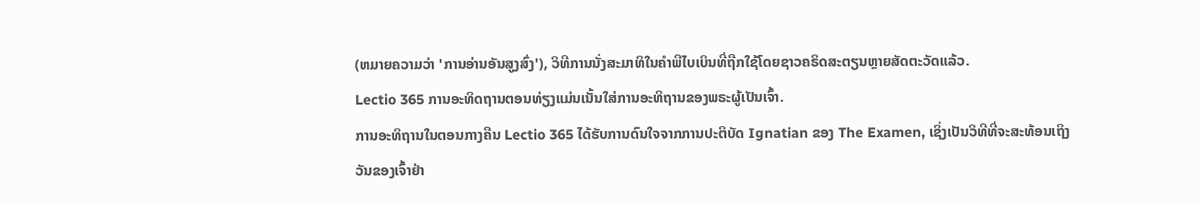(ຫມາຍຄວາມວ່າ 'ການອ່ານອັນສູງສົ່ງ'), ວິທີການນັ່ງສະມາທິໃນຄໍາພີໄບເບິນທີ່ຖືກໃຊ້ໂດຍຊາວຄຣິດສະຕຽນຫຼາຍສັດຕະວັດແລ້ວ.
Lectio 365 ການອະທິດຖານຕອນທ່ຽງແມ່ນເນັ້ນໃສ່ການອະທິຖານຂອງພຣະຜູ້ເປັນເຈົ້າ.
ການອະທິຖານໃນຕອນກາງຄືນ Lectio 365 ໄດ້ຮັບການດົນໃຈຈາກການປະຕິບັດ Ignatian ຂອງ The Examen, ເຊິ່ງເປັນວິທີທີ່ຈະສະທ້ອນເຖິງວັນຂອງເຈົ້າຢ່າ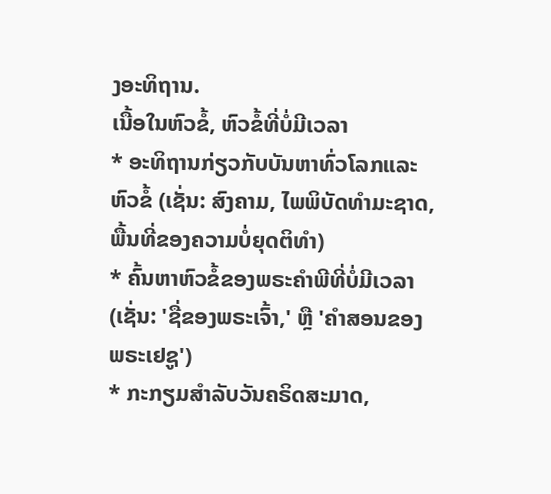ງອະທິຖານ.
ເນື້ອໃນຫົວຂໍ້, ຫົວຂໍ້ທີ່ບໍ່ມີເວລາ
* ອະທິຖານກ່ຽວກັບບັນຫາທົ່ວໂລກແລະຫົວຂໍ້ (ເຊັ່ນ: ສົງຄາມ, ໄພພິບັດທໍາມະຊາດ, ພື້ນທີ່ຂອງຄວາມບໍ່ຍຸດຕິທໍາ)
* ຄົ້ນຫາຫົວຂໍ້ຂອງພຣະຄໍາພີທີ່ບໍ່ມີເວລາ (ເຊັ່ນ: 'ຊື່ຂອງພຣະເຈົ້າ,' ຫຼື 'ຄໍາສອນຂອງພຣະເຢຊູ')
* ກະກຽມສໍາລັບວັນຄຣິດສະມາດ,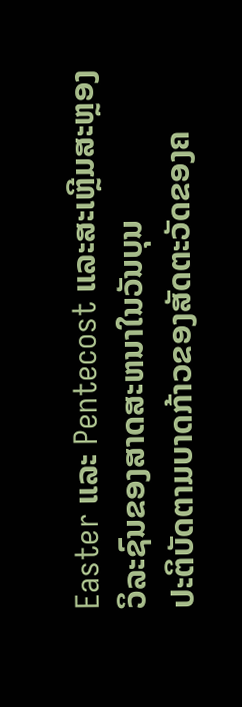Easter ແລະ Pentecost ແລະສະເຫຼີມສະຫຼອງວິລະຊົນຂອງສາດສະຫນາໃນວັນບຸນ
ປະຕິບັດຕາມບາດກ້າວຂອງສັດຕະວັດຂອງຄ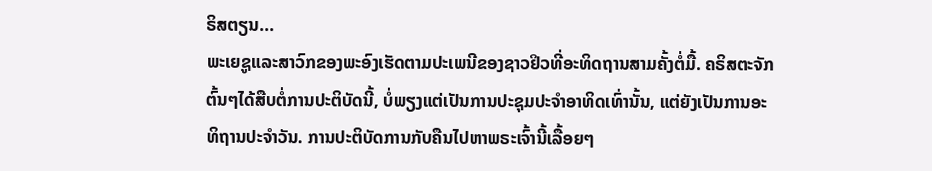ຣິສຕຽນ...
ພະເຍຊູແລະສາວົກຂອງພະອົງເຮັດຕາມປະເພນີຂອງຊາວຢິວທີ່ອະທິດຖານສາມຄັ້ງຕໍ່ມື້. ຄຣິສຕະຈັກຕົ້ນໆໄດ້ສືບຕໍ່ການປະຕິບັດນີ້, ບໍ່ພຽງແຕ່ເປັນການປະຊຸມປະຈໍາອາທິດເທົ່ານັ້ນ, ແຕ່ຍັງເປັນການອະທິຖານປະຈໍາວັນ. ການປະຕິບັດການກັບຄືນໄປຫາພຣະເຈົ້ານີ້ເລື້ອຍໆ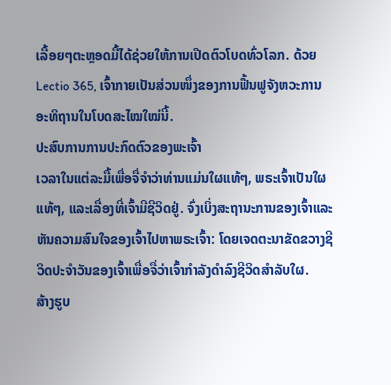ເລື້ອຍໆຕະຫຼອດມື້ໄດ້ຊ່ວຍໃຫ້ການເປີດຕົວໂບດທົ່ວໂລກ. ດ້ວຍ Lectio 365, ເຈົ້າກາຍເປັນສ່ວນໜຶ່ງຂອງການຟື້ນຟູຈັງຫວະການອະທິຖານໃນໂບດສະໄໝໃໝ່ນີ້.
ປະສົບການການປະກົດຕົວຂອງພະເຈົ້າ
ເວລາໃນແຕ່ລະມື້ເພື່ອຈື່ຈໍາວ່າທ່ານແມ່ນໃຜແທ້ໆ, ພຣະເຈົ້າເປັນໃຜແທ້ໆ, ແລະເລື່ອງທີ່ເຈົ້າມີຊີວິດຢູ່. ຈົ່ງເບິ່ງສະຖານະການຂອງເຈົ້າແລະຫັນຄວາມສົນໃຈຂອງເຈົ້າໄປຫາພຣະເຈົ້າ: ໂດຍເຈດຕະນາຂັດຂວາງຊີວິດປະຈໍາວັນຂອງເຈົ້າເພື່ອຈື່ວ່າເຈົ້າກໍາລັງດໍາລົງຊີວິດສໍາລັບໃຜ.
ສ້າງຮູບ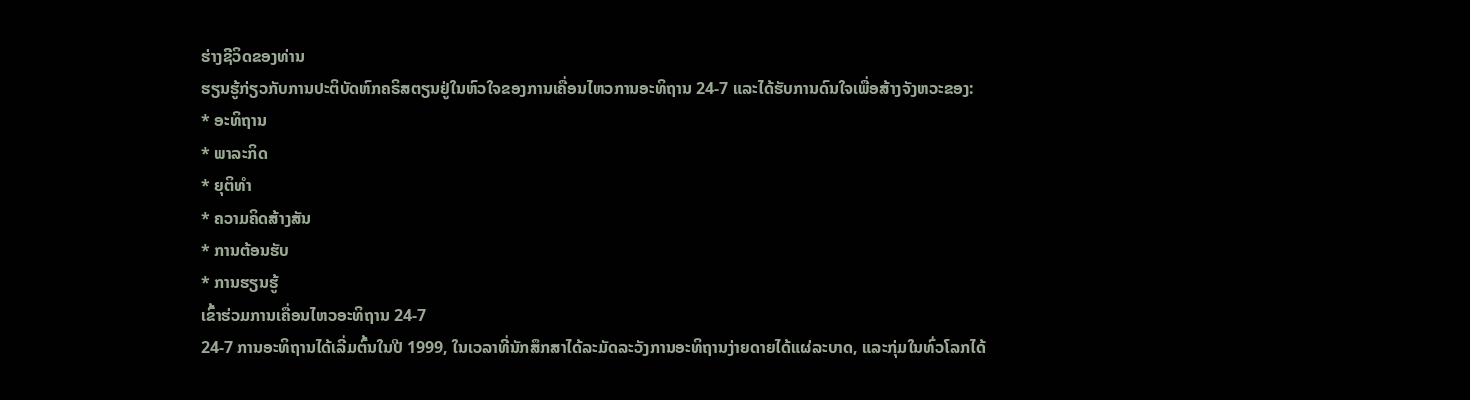ຮ່າງຊີວິດຂອງທ່ານ
ຮຽນຮູ້ກ່ຽວກັບການປະຕິບັດຫົກຄຣິສຕຽນຢູ່ໃນຫົວໃຈຂອງການເຄື່ອນໄຫວການອະທິຖານ 24-7 ແລະໄດ້ຮັບການດົນໃຈເພື່ອສ້າງຈັງຫວະຂອງ:
* ອະທິຖານ
* ພາລະກິດ
* ຍຸຕິທໍາ
* ຄວາມຄິດສ້າງສັນ
* ການຕ້ອນຮັບ
* ການຮຽນຮູ້
ເຂົ້າຮ່ວມການເຄື່ອນໄຫວອະທິຖານ 24-7
24-7 ການອະທິຖານໄດ້ເລີ່ມຕົ້ນໃນປີ 1999, ໃນເວລາທີ່ນັກສຶກສາໄດ້ລະມັດລະວັງການອະທິຖານງ່າຍດາຍໄດ້ແຜ່ລະບາດ, ແລະກຸ່ມໃນທົ່ວໂລກໄດ້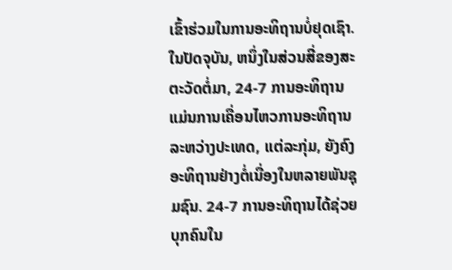ເຂົ້າຮ່ວມໃນການອະທິຖານບໍ່ຢຸດເຊົາ. ໃນປັດຈຸບັນ, ຫນຶ່ງໃນສ່ວນສີ່ຂອງສະຕະວັດຕໍ່ມາ, 24-7 ການອະທິຖານແມ່ນການເຄື່ອນໄຫວການອະທິຖານລະຫວ່າງປະເທດ, ແຕ່ລະກຸ່ມ, ຍັງຄົງອະທິຖານຢ່າງຕໍ່ເນື່ອງໃນຫລາຍພັນຊຸມຊົນ. 24-7 ການອະທິຖານໄດ້ຊ່ວຍບຸກຄົນໃນ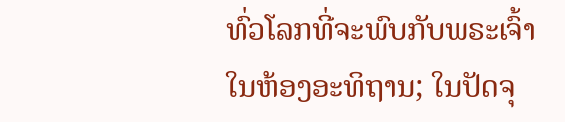ທົ່ວໂລກທີ່ຈະພົບກັບພຣະເຈົ້າໃນຫ້ອງອະທິຖານ; ໃນປັດຈຸ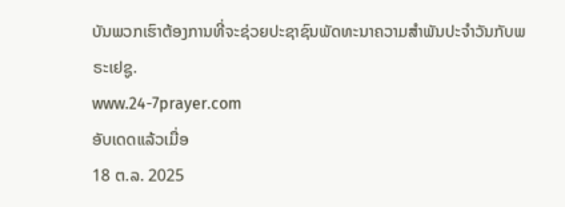ບັນພວກເຮົາຕ້ອງການທີ່ຈະຊ່ວຍປະຊາຊົນພັດທະນາຄວາມສໍາພັນປະຈໍາວັນກັບພຣະເຢຊູ.
www.24-7prayer.com
ອັບເດດແລ້ວເມື່ອ
18 ຕ.ລ. 2025